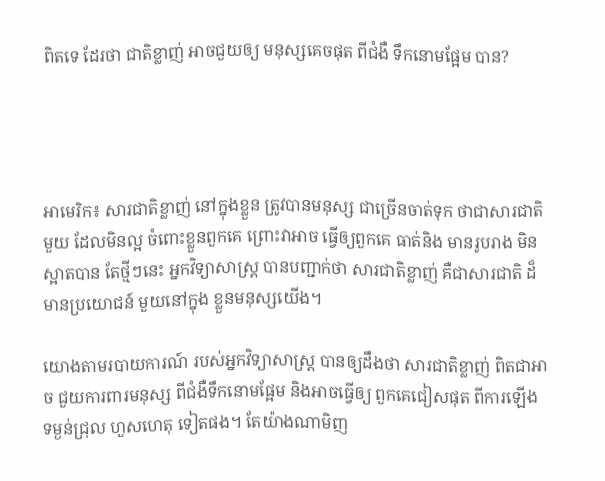ពិតទេ ដែរថា ជាតិខ្លាញ់ អាចជួយឲ្យ មនុស្សគេចផុត ពីជំងឺ ទឹកនោមផ្អែម បាន?




អាមេរិក៖ សារជាតិខ្លាញ់ នៅក្នុងខ្លួន ត្រូវបានមនុស្ស ជាច្រើនចាត់ទុក ថាជាសារជាតិមួយ ដែលមិនល្អ ចំពោះខ្លួនពួកគេ ព្រោះវាអាច ធ្វើឲ្យពួកគេ ធាត់និង មានរូបរាង មិនស្អាតបាន តែថ្មីៗនេះ អ្នកវិទ្យាសាស្ត្រ បានបញ្ជាក់ថា សារជាតិខ្លាញ់ គឺជាសារជាតិ ដ៏មានប្រយោជន៍ មួយនៅក្នុង ខ្លួនមនុស្សយើង។

យោងតាមរបាយការណ៍ របស់អ្នកវិទ្យាសាស្ត្រ បានឲ្យដឹងថា សារជាតិខ្លាញ់ ពិតជាអាច ជួយការពារមនុស្ស ពីជំងឺទឹកនោមផ្អែម និងអាចធ្វើឲ្យ ពួកគេជៀសផុត ពីការឡើង ទម្ងន់ជ្រុល ហួសហេតុ ទៀតផង។ តែយ៉ាងណាមិញ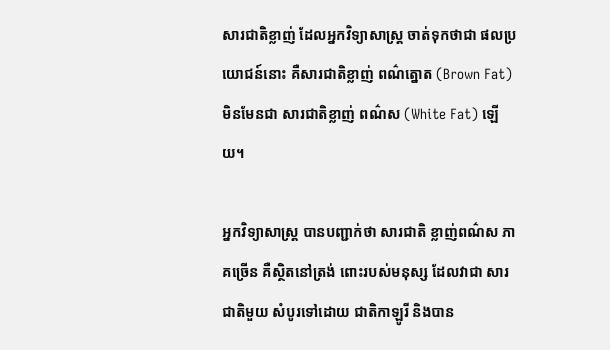សារជាតិខ្លាញ់ ដែលអ្នកវិទ្យាសាស្ត្រ ចាត់ទុកថាជា ផលប្រយោជន៍នោះ គឺសារជាតិខ្លាញ់ ពណ៌ត្នោត (Brown Fat) មិនមែនជា សារជាតិខ្លាញ់ ពណ៌ស (White Fat) ឡើយ។

អ្នកវិទ្យាសាស្ត្រ បានបញ្ជាក់ថា សារជាតិ ខ្លាញ់ពណ៌ស ភាគច្រើន គឺស្ថិតនៅត្រង់ ពោះរបស់មនុស្ស ដែលវាជា សារជាតិមួយ សំបូរទៅដោយ ជាតិកាឡូរី និងបាន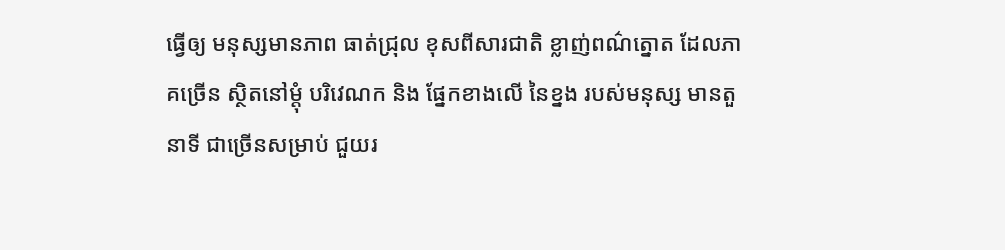ធ្វើឲ្យ មនុស្សមានភាព ធាត់ជ្រុល ខុសពីសារជាតិ ខ្លាញ់ពណ៌ត្នោត ដែលភាគច្រើន ស្ថិតនៅម្តុំ បរិវេណក និង ផ្នែកខាងលើ នៃខ្នង របស់មនុស្ស មានតួនាទី ជាច្រើនសម្រាប់ ជួយរ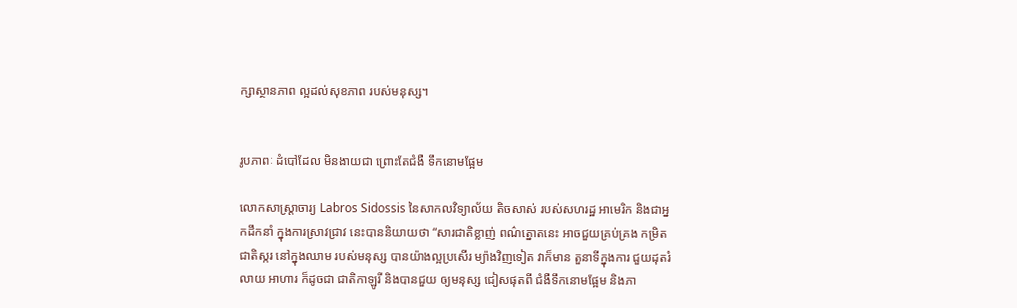ក្សាស្ថានភាព ល្អដល់សុខភាព របស់មនុស្ស។


រូបភាពៈ ដំបៅដែល មិនងាយជា ព្រោះតែជំងឺ ទឹកនោមផ្អែម

លោកសាស្ត្រាចារ្យ Labros Sidossis នៃសាកលវិទ្យាល័យ តិចសាស់ របស់សហរដ្ឋ អាមេរិក និងជាអ្នកដឹកនាំ ក្នុងការស្រាវជ្រាវ នេះបាននិយាយថា “សារជាតិខ្លាញ់ ពណ៌ត្នោតនេះ អាចជួយគ្រប់គ្រង កម្រិតជាតិស្ករ នៅក្នុងឈាម របស់មនុស្ស បានយ៉ាងល្អប្រសើរ ម្យ៉ាងវិញទៀត វាក៏មាន តួនាទីក្នុងការ ជួយដុតរំលាយ អាហារ ក៏ដូចជា ជាតិកាឡូរី និងបានជួយ ឲ្យមនុស្ស ជៀសផុតពី ជំងឺទឹកនោមផ្អែម និងភា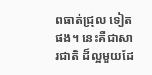ពធាត់ជ្រុល ទៀតផង។ នេះគឺជាសារជាតិ ដ៏ល្អមួយដែ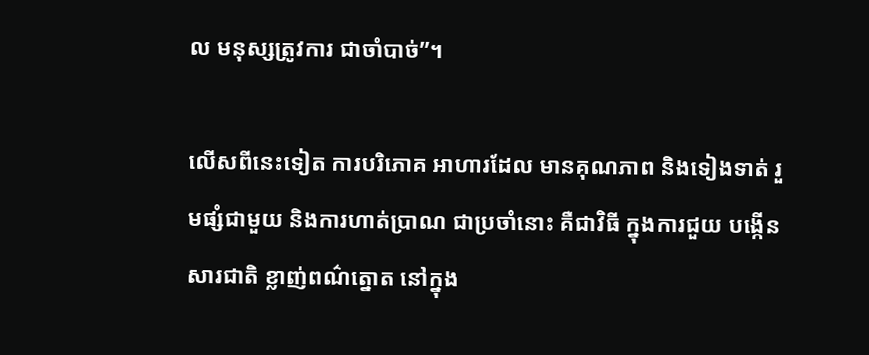ល មនុស្សត្រូវការ ជាចាំបាច់”។

លើសពីនេះទៀត ការបរិភោគ អាហារដែល មានគុណភាព និងទៀងទាត់ រួមផ្សំជាមួយ និងការហាត់ប្រាណ ជាប្រចាំនោះ គឺជាវិធី ក្នុងការជួយ បង្កើនសារជាតិ ខ្លាញ់ពណ៌ត្នោត នៅក្នុង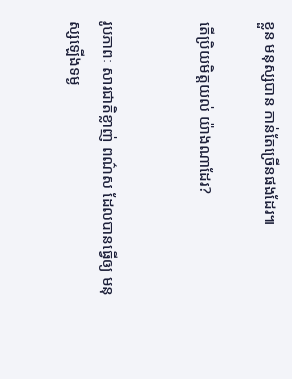ខ្លួន មនុស្សបាន កាន់តែច្រើនផងដែរ៕

តើប្រិយមិត្តយល់ យ៉ាងណាដែរ?


រូបភាពៈ សារជាតិខ្លាញ់ ពណ៌ស ដែលបានធ្វើឲ្យ មនុស្សឡើងទម្ង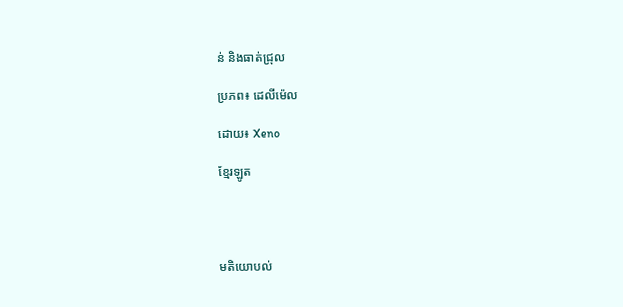ន់ និងធាត់ជ្រុល

ប្រភព៖ ដេលីម៉េល

ដោយ៖ Xeno

ខ្មែរឡូត




មតិយោបល់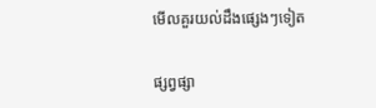មើលគួរយល់ដឹងផ្សេងៗទៀត


ផ្សព្វផ្សា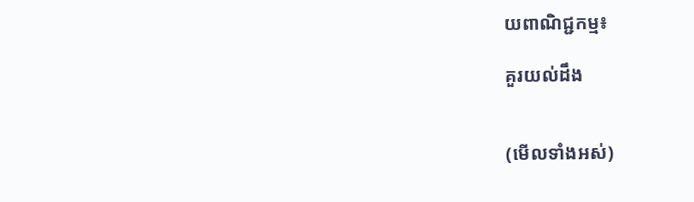យពាណិជ្ជកម្ម៖

គួរយល់ដឹង


(មើលទាំងអស់)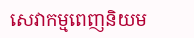សេវាកម្មពេញនិយម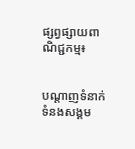ផ្សព្វផ្សាយពាណិជ្ជកម្ម៖


បណ្តាញទំនាក់ទំនងសង្គម